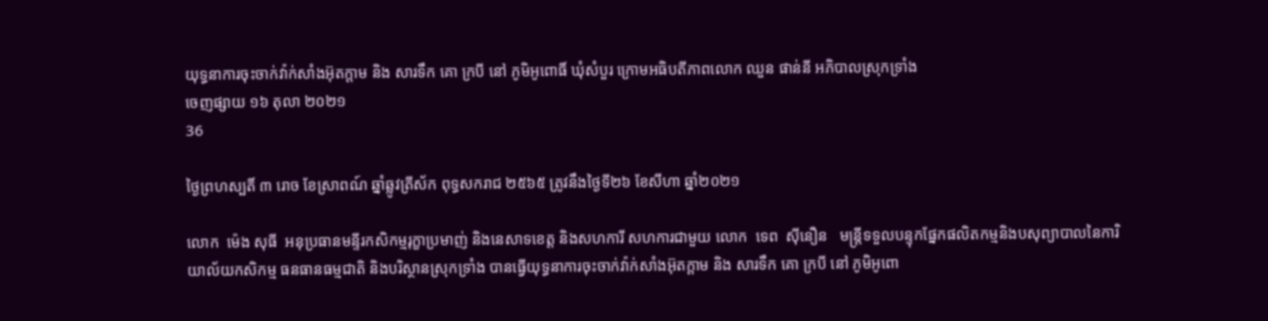យុទ្ធនាការចុះចាក់វ៉ាក់សាំងអ៊ុតក្ដាម និង សារទឹក គោ ក្របី នៅ ភូមិអូពោធិ៍ ឃុំសំបួរ ក្រោមអធិបតីភាពលោក ឈួន ផាន់នី អភិបាលស្រុកទ្រាំង
ចេញផ្សាយ ១៦ តុលា ២០២១
36

ថ្ងៃព្រហស្បតិ៍ ៣ រោច ខែស្រាពណ៍ ឆ្នាំឆ្លូវត្រីស័ក ពុទ្ធសករាជ ២៥៦៥ ត្រូវនឹងថ្ងៃទី២៦ ខែសីហា ឆ្នាំ២០២១

លោក  ម៉េង សុធី  អនុប្រធានមន្ទីរកសិកម្មរុក្ខាប្រមាញ់ និងនេសាទខេត្ត និងសហការី សហការជាមួយ លោក  ទេព  សុីនឿន   មន្រ្តីទទួលបន្ទុកផ្នែកផលិតកម្មនិងបសុព្យាបាលនៃការិយាល័យកសិកម្ម ធនធានធម្មជាតិ និងបរិស្ថានស្រុកទ្រាំង បានធ្វើយុទ្ធនាការចុះចាក់វ៉ាក់សាំងអ៊ុតក្ដាម និង សារទឹក គោ ក្របី នៅ ភូមិអូពោ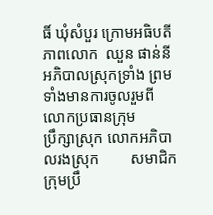ធិ៍ ឃុំសំបួរ ក្រោមអធិបតីភាពលោក  ឈួន ផាន់នី  អភិបាលស្រុកទ្រាំង ព្រមទាំងមានការចូលរួមពី លោកប្រធានក្រុម        ប្រឹក្សាស្រុក លោកអភិបាលរងស្រុក        សមាជិកក្រុមប្រឹ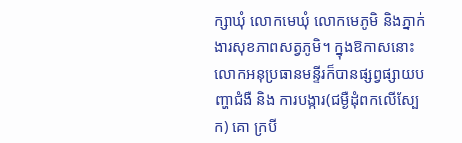ក្សាឃុំ លោកមេឃុំ លោកមេភូមិ និងភ្នាក់ងារសុខភាពសត្វភូមិ។ ក្នុងឱកាសនោះ លោកអនុប្រធានមន្ទីរក៏បានផ្សព្វផ្សាយបញ្ហាជំងឺ និង ការបង្ការ(ជម្ងឺដុំពកលើស្បែក) គោ ក្របី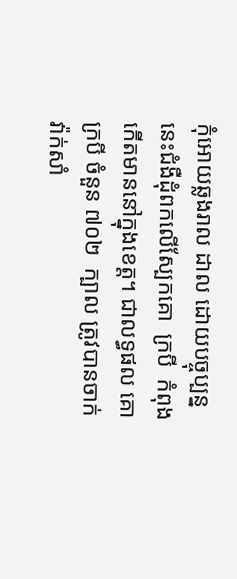កុំអោយឆ្លងរាល ដាល ដោយបច្ចុប្បន្ននេះជំងឺដុំពកលេីស្បែកគោ  ក្របី  កំពុងកេីតមាននៅក្នុងខេត្ត។ ជាលទ្ធផល គោ ក្របី ចំនួន ៧០២  ក្បាល ត្រូវបានចាក់វ៉ាក់សាំ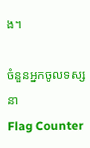ង។

ចំនួនអ្នកចូលទស្សនា
Flag Counter